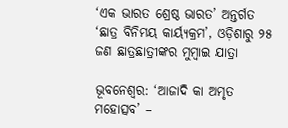‘ଏକ ଭାରତ ଶ୍ରେଷ୍ଠ ଭାରତ’ ଅନ୍ତର୍ଗତ ‘ଛାତ୍ର ବିନିମୟ କାର୍ୟ୍ୟକ୍ରମ’, ଓଡ଼ିଶାରୁ ୨୫ ଜଣ ଛାତ୍ରଛାତ୍ରୀଙ୍କର ମୁମ୍ବାଇ ଯାତ୍ରା

ଭୂବନେଶ୍ବର: ‘ଆଜାଦି କା ଅମୃତ ମହୋତ୍ସବ’ –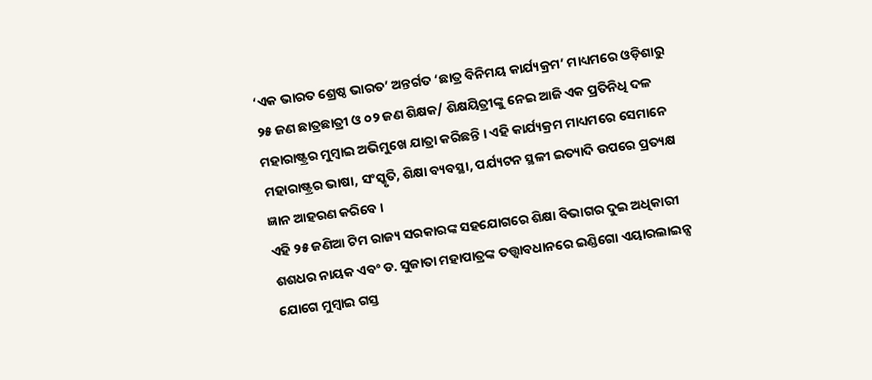‘ଏକ ଭାରତ ଶ୍ରେଷ୍ଠ ଭାରତ’ ଅନ୍ତର୍ଗତ ‘ଛାତ୍ର ବିନିମୟ କାର୍ଯ୍ୟକ୍ରମ’ ମାଧ୍ୟମରେ ଓଡ଼ିଶାରୁ ୨୫ ଜଣ ଛାତ୍ରଛାତ୍ରୀ ଓ ୦୨ ଜଣ ଶିକ୍ଷକ/ ଶିକ୍ଷୟିତ୍ରୀଙ୍କୁ ନେଇ ଆଜି ଏକ ପ୍ରତିନିଧି ଦଳ ମହାରାଷ୍ଟ୍ରର ମୁମ୍ବାଇ ଅଭିମୁଖେ ଯାତ୍ରା କରିଛନ୍ତି । ଏହି କାର୍ଯ୍ୟକ୍ରମ ମାଧ୍ୟମରେ ସେମାନେ ମହାରାଷ୍ଟ୍ରର ଭାଷା, ସଂସ୍କୃତି, ଶିକ୍ଷା ବ୍ୟବସ୍ଥା, ପର୍ଯ୍ୟଟନ ସ୍ଥଳୀ ଇତ୍ୟାଦି ଉପରେ ପ୍ରତ୍ୟକ୍ଷ ଜ୍ଞାନ ଆହରଣ କରିବେ ।
ଏହି ୨୫ ଜଣିଆ ଟିମ ରାଜ୍ୟ ସରକାରଙ୍କ ସହଯୋଗରେ ଶିକ୍ଷା ବିଭାଗର ଦୁଇ ଅଧିକାରୀ ଶଶଧର ନାୟକ ଏବଂ ଡ. ସୁଜାତା ମହାପାତ୍ରଙ୍କ ତତ୍ତ୍ବାବଧାନରେ ଇଣ୍ଡିଗୋ ଏୟାରଲାଇନ୍ସ ଯୋଗେ ମୁମ୍ବାଇ ଗସ୍ତ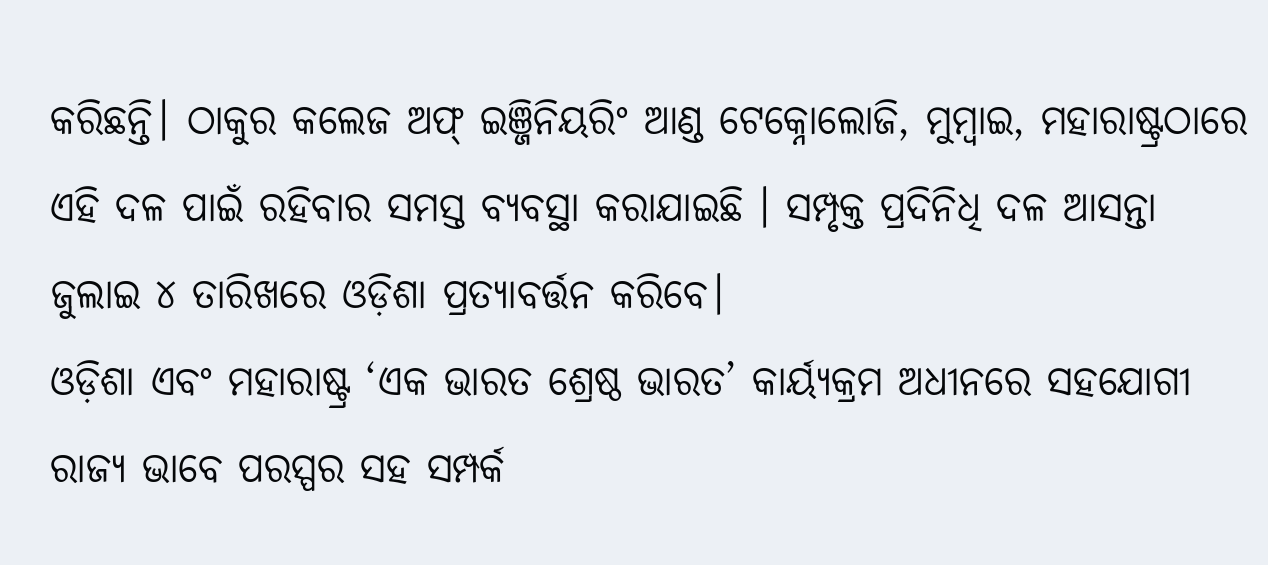କରିଛନ୍ତି। ଠାକୁର କଲେଜ ଅଫ୍ ଇଞ୍ଜିନିୟରିଂ ଆଣ୍ଡ ଟେକ୍ନୋଲୋଜି, ମୁମ୍ବାଇ, ମହାରାଷ୍ଟ୍ରଠାରେ ଏହି ଦଳ ପାଇଁ ରହିବାର ସମସ୍ତ ବ୍ୟବସ୍ଥା କରାଯାଇଛି । ସମ୍ପୃକ୍ତ ପ୍ରଦିନିଧି ଦଳ ଆସନ୍ତା ଜୁଲାଇ ୪ ତାରିଖରେ ଓଡ଼ିଶା ପ୍ରତ୍ୟାବର୍ତ୍ତନ କରିବେ।
ଓଡ଼ିଶା ଏବଂ ମହାରାଷ୍ଟ୍ର ‘ଏକ ଭାରତ ଶ୍ରେଷ୍ଠ ଭାରତ’ କାର୍ୟ୍ୟକ୍ରମ ଅଧୀନରେ ସହଯୋଗୀ ରାଜ୍ୟ ଭାବେ ପରସ୍ପର ସହ ସମ୍ପର୍କ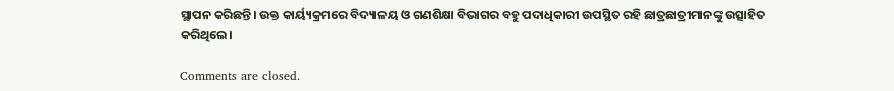ସ୍ଥାପନ କରିଛନ୍ତି। ଉକ୍ତ କାର୍ୟ୍ୟକ୍ରମରେ ବିଦ୍ୟାଳୟ ଓ ଗଣଶିକ୍ଷା ବିଭାଗର ବହୁ ପଦାଧିକାରୀ ଉପସ୍ଥିତ ରହି ଛାତ୍ରଛାତ୍ରୀମାନଙ୍କୁ ଉତ୍ସାହିତ କରିଥିଲେ।

Comments are closed.